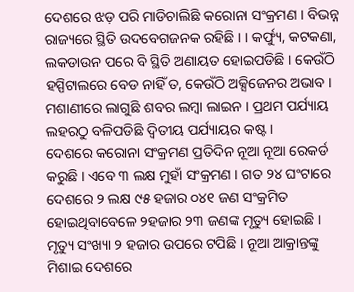ଦେଶରେ ଝଡ଼ ପରି ମାଡିଚାଲିଛି କରୋନା ସଂକ୍ରମଣ । ବିଭନ୍ନ ରାଜ୍ୟରେ ସ୍ଥିତି ଉଦବେଗଜନକ ରହିଛି । । କର୍ଫ୍ୟୁ, କଟକଣା, ଲକଡାଉନ ପରେ ବି ସ୍ଥିତି ଅଣାୟତ ହୋଇପଡିଛି । କେଉଁଠି ହସ୍ପିଟାଲରେ ବେଡ ନାହିଁ ତ, କେଉଁଠି ଅକ୍ସିଜେନର ଅଭାବ । ମଶାଣୀରେ ଲାଗୁଛି ଶବର ଲମ୍ବା ଲାଇନ । ପ୍ରଥମ ପର୍ଯ୍ୟାୟ ଲହରଠୁ ବଳିପଡିଛି ଦ୍ୱିତୀୟ ପର୍ଯ୍ୟାୟର କଷ୍ଟ ।
ଦେଶରେ କରୋନା ସଂକ୍ରମଣ ପ୍ରତିଦିନ ନୂଆ ନୂଆ ରେକର୍ଡ କରୁଛି । ଏବେ ୩ ଲକ୍ଷ ମୁହାଁ ସଂକ୍ରମଣ । ଗତ ୨୪ ଘଂଟାରେ ଦେଶରେ ୨ ଲକ୍ଷ ୯୫ ହଜାର ୦୪୧ ଜଣ ସଂକ୍ରମିତ ହୋଇଥିବାବେଳେ ୨ହଜାର ୨୩ ଜଣଙ୍କ ମୃତ୍ୟୁ ହୋଇଛି । ମୃତ୍ୟୁ ସଂଖ୍ୟା ୨ ହଜାର ଉପରେ ଟପିଛି । ନୂଆ ଆକ୍ରାନ୍ତଙ୍କୁ ମିଶାଇ ଦେଶରେ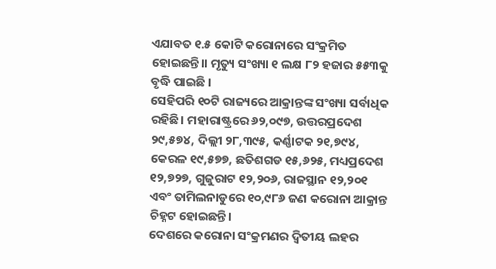ଏଯାବତ ୧.୫ କୋଟି କରୋନାରେ ସଂକ୍ରମିତ ହୋଇଛନ୍ତି।। ମୃତ୍ୟୁ ସଂଖ୍ୟା ୧ ଲକ୍ଷ ୮୨ ହଜାର ୫୫୩କୁ ବୃଦ୍ଧି ପାଇଛି ।
ସେହିପରି ୧୦ଟି ରାଜ୍ୟରେ ଆକ୍ରାନ୍ତଙ୍କ ସଂଖ୍ୟା ସର୍ବାଧିକ ରହିଛି। ମହାରାଷ୍ଟ୍ରରେ ୬୨,୦୯୭, ଉତ୍ତରପ୍ରଦେଶ ୨୯,୫୭୪, ଦିଲ୍ଲୀ ୨୮,୩୯୫, କର୍ଣ୍ଣାଟକ ୨୧,୭୯୪, କେରଳ ୧୯,୫୭୭, ଛତିଶଗଡ ୧୫,୬୨୫, ମଧ୍ୟପ୍ରଦେଶ ୧୨,୭୨୭, ଗୁଜୁରାଟ ୧୨,୨୦୬, ରାଜସ୍ଥାନ ୧୨,୨୦୧ ଏବଂ ତାମିଲନାଡୁରେ ୧୦,୯୮୬ ଜଣ କରୋନା ଆକ୍ରାନ୍ତ ଚିହ୍ନଟ ହୋଇଛନ୍ତି।
ଦେଶରେ କରୋନା ସଂକ୍ରମଣର ଦ୍ୱିତୀୟ ଲହର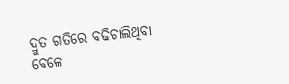ଦ୍ରୁତ ଗତିରେ ବଢିଚାଲିଥିବା ବେଳେ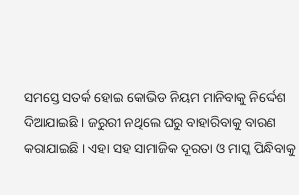ସମସ୍ତେ ସତର୍କ ହୋଇ କୋଭିଡ ନିୟମ ମାନିବାକୁ ନିର୍ଦ୍ଦେଶ ଦିଆଯାଇଛି । ଜରୁରୀ ନଥିଲେ ଘରୁ ବାହାରିବାକୁ ବାରଣ କରାଯାଇଛି । ଏହା ସହ ସାମାଜିକ ଦୂରତା ଓ ମାସ୍କ ପିନ୍ଧିବାକୁ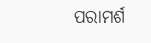ପରାମର୍ଶ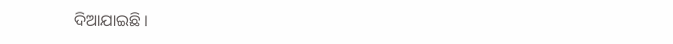ଦିଆଯାଇଛି ।